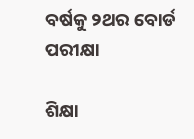ବର୍ଷକୁ ୨ଥର ବୋର୍ଡ ପରୀକ୍ଷା

ଶିକ୍ଷା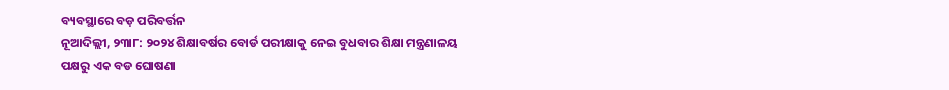ବ୍ୟବସ୍ଥାରେ ବଡ଼ ପରିବର୍ତ୍ତନ
ନୂଆଦିଲ୍ଲୀ, ୨୩ା୮: ୨୦୨୪ ଶିକ୍ଷାବର୍ଷର ବୋର୍ଡ ପରୀକ୍ଷାକୁ ନେଇ ବୁଧବାର ଶିକ୍ଷା ମନ୍ତ୍ରଣାଳୟ ପକ୍ଷରୁ ଏକ ବଡ ଘୋଷଣା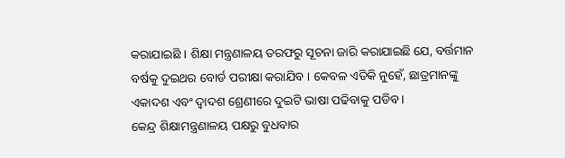କରାଯାଇଛି । ଶିକ୍ଷା ମନ୍ତ୍ରଣାଳୟ ତରଫରୁ ସୂଚନା ଜାରି କରାଯାଇଛି ଯେ, ବର୍ତ୍ତମାନ ବର୍ଷକୁ ଦୁଇଥର ବୋର୍ଡ ପରୀକ୍ଷା କରାଯିବ । କେବଳ ଏତିକି ନୁହେଁ, ଛାତ୍ରମାନଙ୍କୁ ଏକାଦଶ ଏବଂ ଦ୍ୱାଦଶ ଶ୍ରେଣୀରେ ଦୁଇଟି ଭାଷା ପଢିବାକୁ ପଡିବ ।
କେନ୍ଦ୍ର ଶିକ୍ଷାମନ୍ତ୍ରଣାଳୟ ପକ୍ଷରୁ ବୁଧବାର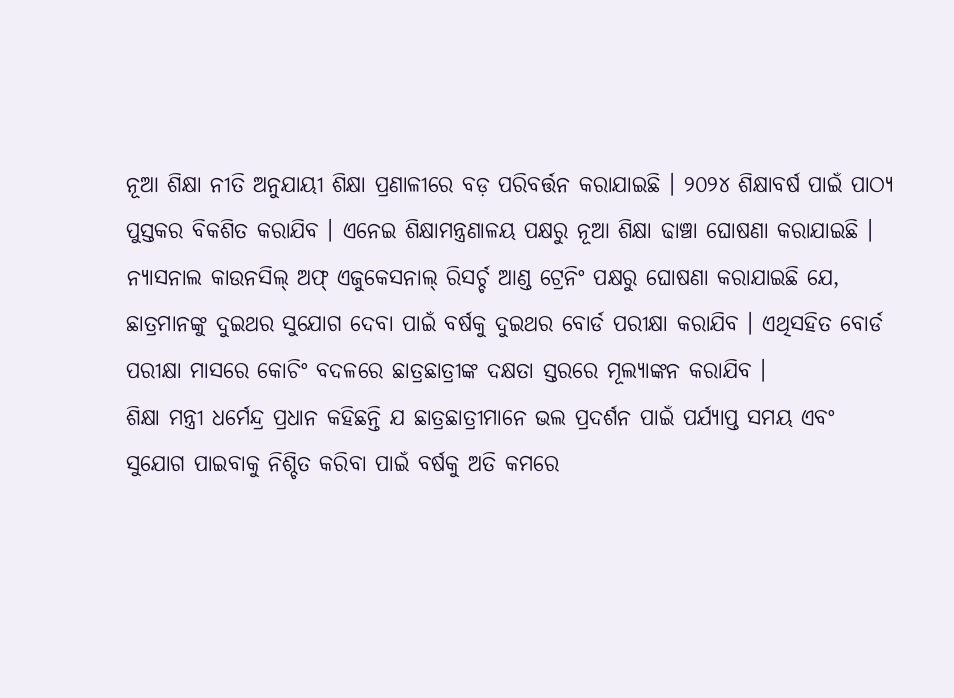ନୂଆ ଶିକ୍ଷା ନୀତି ଅନୁଯାୟୀ ଶିକ୍ଷା ପ୍ରଣାଳୀରେ ବଡ଼ ପରିବର୍ତ୍ତନ କରାଯାଇଛି । ୨୦୨୪ ଶିକ୍ଷାବର୍ଷ ପାଇଁ ପାଠ୍ୟ ପୁସ୍ତକର ବିକଶିତ କରାଯିବ । ଏନେଇ ଶିକ୍ଷାମନ୍ତ୍ରଣାଳୟ ପକ୍ଷରୁ ନୂଆ ଶିକ୍ଷା ଢାଞ୍ଚା ଘୋଷଣା କରାଯାଇଛି । ନ୍ୟାସନାଲ କାଉନସିଲ୍ ଅଫ୍ ଏଜୁକେସନାଲ୍ ରିସର୍ଚ୍ଚ ଆଣ୍ଡ ଟ୍ରେନିଂ ପକ୍ଷରୁ ଘୋଷଣା କରାଯାଇଛି ଯେ, ଛାତ୍ରମାନଙ୍କୁ ଦୁଇଥର ସୁଯୋଗ ଦେବା ପାଇଁ ବର୍ଷକୁ ଦୁଇଥର ବୋର୍ଡ ପରୀକ୍ଷା କରାଯିବ । ଏଥିସହିତ ବୋର୍ଡ ପରୀକ୍ଷା ମାସରେ କୋଚିଂ ବଦଳରେ ଛାତ୍ରଛାତ୍ରୀଙ୍କ ଦକ୍ଷତା ସ୍ତରରେ ମୂଲ୍ୟାଙ୍କନ କରାଯିବ ।
ଶିକ୍ଷା ମନ୍ତ୍ରୀ ଧର୍ମେନ୍ଦ୍ର ପ୍ରଧାନ କହିଛନ୍ତି ଯ ଛାତ୍ରଛାତ୍ରୀମାନେ ଭଲ ପ୍ରଦର୍ଶନ ପାଇଁ ପର୍ଯ୍ୟାପ୍ତ ସମୟ ଏବଂ ସୁଯୋଗ ପାଇବାକୁ ନିଶ୍ଚିତ କରିବା ପାଇଁ ବର୍ଷକୁ ଅତି କମରେ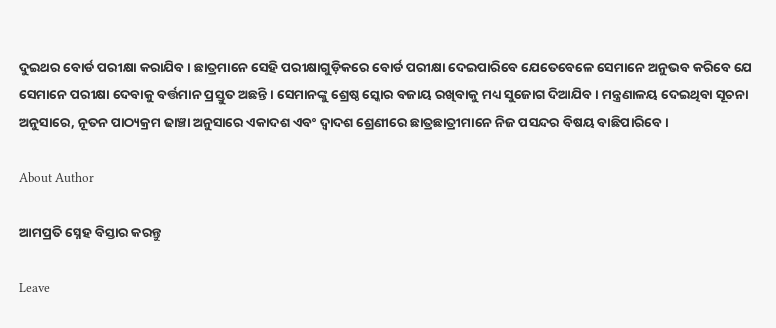ଦୁଇଥର ବୋର୍ଡ ପରୀକ୍ଷା କରାଯିବ । ଛାତ୍ରମାନେ ସେହି ପରୀକ୍ଷାଗୁଡ଼ିକରେ ବୋର୍ଡ ପରୀକ୍ଷା ଦେଇପାରିବେ ଯେତେବେଳେ ସେମାନେ ଅନୁଭବ କରିବେ ଯେ ସେମାନେ ପରୀକ୍ଷା ଦେବାକୁ ବର୍ତ୍ତମାନ ପ୍ରସ୍ତୁତ ଅଛନ୍ତି । ସେମାନଙ୍କୁ ଶ୍ରେଷ୍ଠ ସ୍କୋର ବଜାୟ ରଖିବାକୁ ମଧ୍ୟ ସୁଜୋଗ ଦିଆଯିବ । ମନ୍ତ୍ରଣାଳୟ ଦେଇଥିବା ସୂଚନା ଅନୁସାରେ, ନୂତନ ପାଠ୍ୟକ୍ରମ ଢାଞ୍ଚା ଅନୁସାରେ ଏକାଦଶ ଏବଂ ଦ୍ୱାଦଶ ଶ୍ରେଣୀରେ ଛାତ୍ରଛାତ୍ରୀମାନେ ନିଜ ପସନ୍ଦର ବିଷୟ ବାଛିପାରିବେ ।

About Author

ଆମପ୍ରତି ସ୍ନେହ ବିସ୍ତାର କରନ୍ତୁ

Leave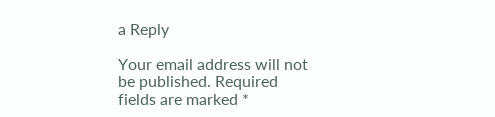a Reply

Your email address will not be published. Required fields are marked *